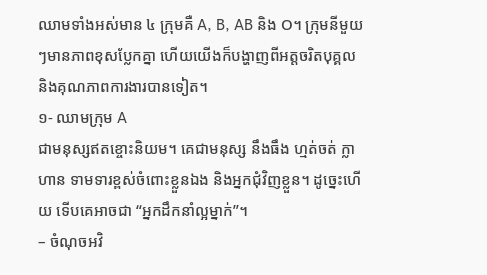ឈាមទាំងអស់មាន ៤ ក្រុមគឺ A, B, AB និង O។ ក្រុមនីមួយៗមានភាពខុសប្លែកគ្នា ហើយយើងក៏បង្ហាញពីអត្តចរិតបុគ្គល និងគុណភាពការងារបានទៀត។
១- ឈាមក្រុម A
ជាមនុស្សឥតខ្ចោះនិយម។ គេជាមនុស្ស នឹងធឹង ហ្មត់ចត់ ក្លាហាន ទាមទារខ្ពស់ចំពោះខ្លួនឯង និងអ្នកជុំវិញខ្លួន។ ដូច្នេះហើយ ទើបគេអាចជា “អ្នកដឹកនាំល្អម្នាក់”។
– ចំណុចអវិ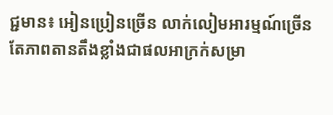ជ្ជមាន៖ អៀនប្រៀនច្រើន លាក់លៀមអារម្មណ៍ច្រើន តែភាពតានតឹងខ្លាំងជាផលអាក្រក់សម្រា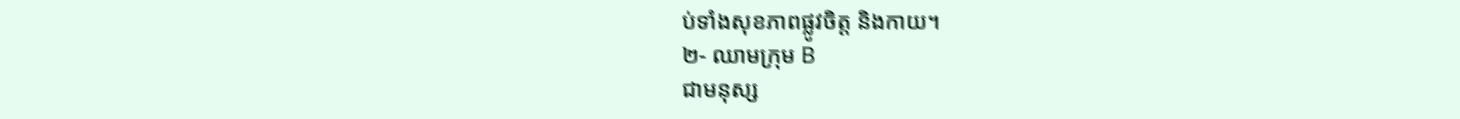ប់ទាំងសុខភាពផ្លូវចិត្ត និងកាយ។
២- ឈាមក្រុម B
ជាមនុស្ស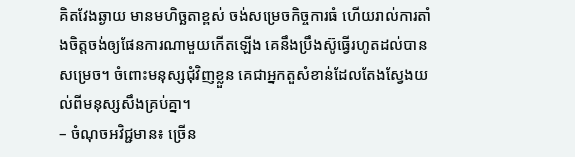គិតវែងឆ្ងាយ មានមហិច្ឆតាខ្ពស់ ចង់សម្រេចកិច្ចការធំ ហើយរាល់ការតាំងចិត្តចង់ឲ្យផែនការណាមួយកើតឡើង គេនឹងប្រឹងស៊ូធ្វើរហូតដល់បានសម្រេច។ ចំពោះមនុស្សជុំវិញខ្លួន គេជាអ្នកតួសំខាន់ដែលតែងស្វែងយល់ពីមនុស្សសឹងគ្រប់គ្នា។
– ចំណុចអវិជ្ជមាន៖ ច្រើន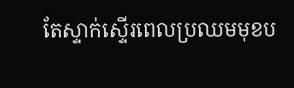តែស្ទាក់ស្ទើរពេលប្រឈមមុខប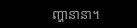ញ្ហានានា។